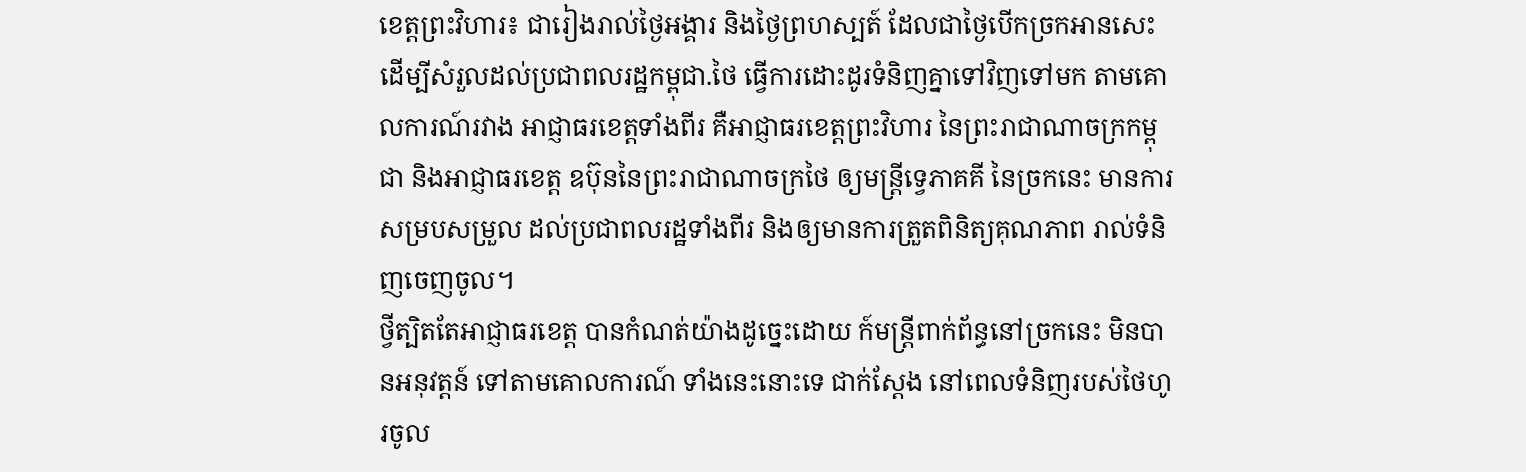ខេត្តព្រះវិហារ៖ ជារៀងរាល់ថ្ងៃអង្គារ និងថ្ងៃព្រហស្បត៍ ដែលជាថ្ងៃបើកច្រកអានសេះ ដើម្បីសំរួលដល់ប្រជាពលរដ្ឋកម្ពុជា.ថៃ ធ្វើការដោះដូរទំនិញគ្នាទៅវិញទៅមក តាមគោលការណ៍រវាង អាជ្ញាធរខេត្តទាំងពីរ គឺអាជ្ញាធរខេត្តព្រះវិហារ នៃព្រះរាជាណាចក្រកម្ពុជា និងអាជ្ញាធរខេត្ត ឧប៊ុននៃព្រះរាជាណាចក្រថៃ ឲ្យមន្រ្តីទ្វេភាគគី នៃច្រកនេះ មានការសម្របសម្រួល ដល់ប្រជាពលរដ្ឋទាំងពីរ និងឲ្យមានការត្រួតពិនិត្យគុណភាព រាល់ទំនិញចេញចូល។
ថ្វីត្បិតតែអាជ្ញាធរខេត្ត បានកំណត់យ៉ាងដូច្នេះដោយ ក៍មន្រ្តីពាក់ព័ន្ធនៅច្រកនេះ មិនបានអនុវត្តន៍ ទៅតាមគោលការណ៍ ទាំងនេះនោះទេ ជាក់ស្តែង នៅពេលទំនិញរបស់ថៃហូរចូល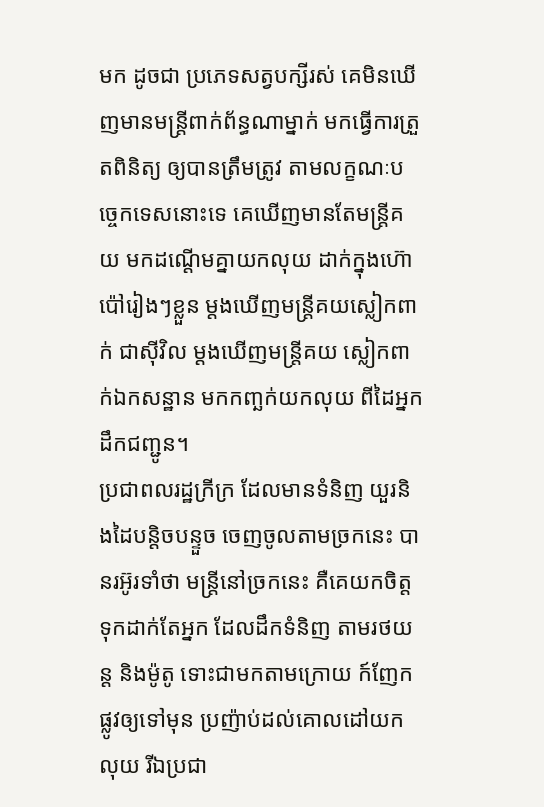មក ដូចជា ប្រភេទសត្វបក្សីរស់ គេមិនឃើញមានមន្រ្តីពាក់ព័ន្ធណាម្នាក់ មកធ្វើការត្រួតពិនិត្យ ឲ្យបានត្រឹមត្រូវ តាមលក្ខណៈបច្ចេកទេសនោះទេ គេឃើញមានតែមន្រ្តីគយ មកដណ្តើមគ្នាយកលុយ ដាក់ក្នុងហ៊ោប៉ៅរៀងៗខ្លួន ម្តងឃើញមន្រ្តីគយស្លៀកពាក់ ជាស៊ីវិល ម្តងឃើញមន្រ្តីគយ ស្លៀកពាក់ឯកសន្ឋាន មកកញ្ឆក់យកលុយ ពីដៃអ្នកដឹកជញ្ជូន។
ប្រជាពលរដ្ឋក្រីក្រ ដែលមានទំនិញ យួរនិងដៃបន្តិចបន្ទួច ចេញចូលតាមច្រកនេះ បានរអ៊ូរទាំថា មន្រ្តីនៅច្រកនេះ គឺគេយកចិត្តទុកដាក់តែអ្នក ដែលដឹកទំនិញ តាមរថយន្ត និងម៉ូតូ ទោះជាមកតាមក្រោយ ក៍ញែកផ្លូវឲ្យទៅមុន ប្រញ៉ាប់ដល់គោលដៅយកលុយ រីឯប្រជា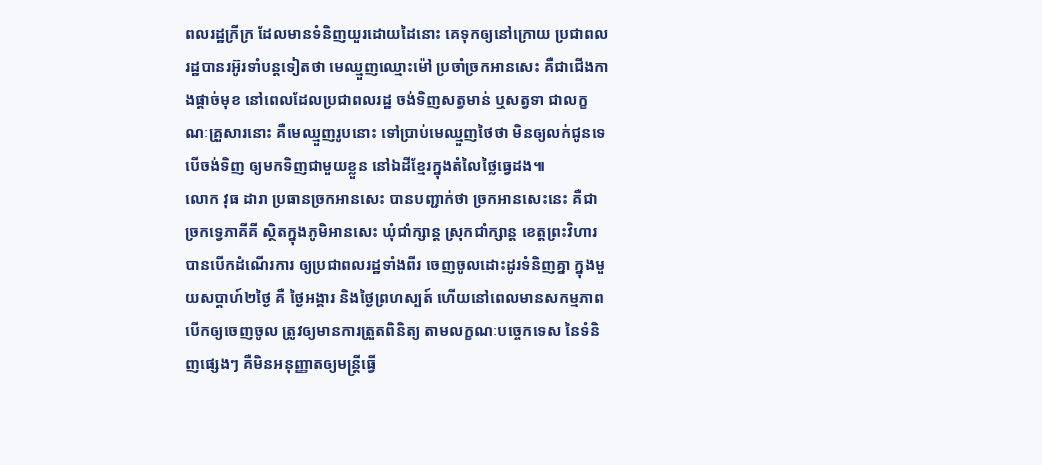ពលរដ្ឋក្រីក្រ ដែលមានទំនិញយួរដោយដៃនោះ គេទុកឲ្យនៅក្រោយ ប្រជាពលរដ្ឋបានរអ៊ូរទាំបន្តទៀតថា មេឈ្មួញឈ្មោះម៉ៅ ប្រចាំច្រកអានសេះ គឺជាជើងកាងផ្តាច់មុខ នៅពេលដែលប្រជាពលរដ្ឋ ចង់ទិញសត្វមាន់ ឬសត្វទា ជាលក្ខណៈគ្រួសារនោះ គឺមេឈ្មួញរូបនោះ ទៅប្រាប់មេឈ្មួញថៃថា មិនឲ្យលក់ជូនទេ បើចង់ទិញ ឲ្យមកទិញជាមួយខ្លួន នៅឯដីខ្មែរក្នុងតំលៃថ្លៃធ្វេដង៕
លោក វុធ ដារា ប្រធានច្រកអានសេះ បានបញ្ជាក់ថា ច្រកអានសេះនេះ គឺជាច្រកទ្វេភាគីគី ស្ថិតក្នុងភូមិអានសេះ ឃុំជាំក្សាន្ត ស្រុកជាំក្សាន្ត ខេត្តព្រះវិហារ បានបើកដំណើរការ ឲ្យប្រជាពលរដ្ឋទាំងពីរ ចេញចូលដោះដូរទំនិញគ្នា ក្នុងមួយសប្តាហ៍២ថ្ងៃ គឺ ថ្ងៃអង្គារ និងថ្ងៃព្រហស្បត៍ ហើយនៅពេលមានសកម្មភាព បើកឲ្យចេញចូល ត្រូវឲ្យមានការត្រួតពិនិត្យ តាមលក្ខណៈបច្ចេកទេស នៃទំនិញផ្សេងៗ គឺមិនអនុញ្ញាតឲ្យមន្រ្តីធ្វើ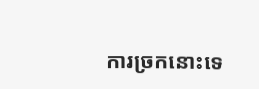ការច្រកនោះទេ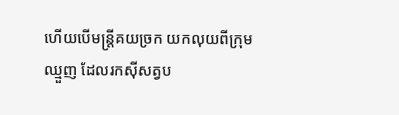ហើយបើមន្រ្តីគយច្រក យកលុយពីក្រុមឈ្មួញ ដែលរកស៊ីសត្វប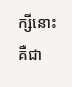ក្សីនោះ គឺជា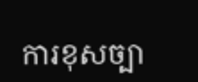ការខុសច្បា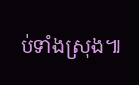ប់ទាំងស្រុង៕